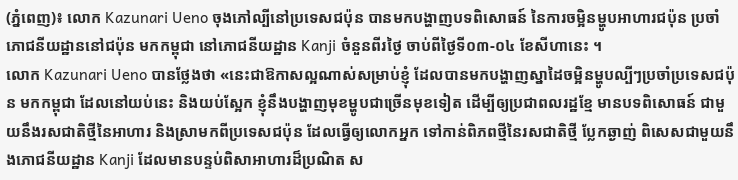(ភ្នំពេញ)៖ លោក Kazunari Ueno ចុងភៅល្បីនៅប្រទេសជប៉ុន បានមកបង្ហាញបទពិសោធន៍ នៃការចម្អិនម្ហូបអាហារជប៉ុន ប្រចាំភោជនីយដ្ឋាននៅជប៉ុន មកកម្ពុជា នៅភោជនីយដ្ឋាន Kanji ចំនួនពីរថ្ងៃ ចាប់ពីថ្ងៃទី០៣-០៤ ខែសីហានេះ ។
លោក Kazunari Ueno បានថ្លែងថា «នេះជាឱកាសល្អណាស់សម្រាប់ខ្ញុំ ដែលបានមកបង្ហាញស្នាដៃចម្អិនម្ហូបល្បីៗប្រចាំប្រទេសជប៉ុន មកកម្ពុជា ដែលនៅយប់នេះ និងយប់ស្អែក ខ្ញុំនឹងបង្ហាញមុខម្ហូបជាច្រើនមុខទៀត ដើម្បីឲ្យប្រជាពលរដ្ឋខ្មែ មានបទពិសោធន៍ ជាមួយនឹងរសជាតិថ្មីនៃអាហារ និងស្រាមកពីប្រទេសជប៉ុន ដែលធ្វើឲ្យលោកអ្នក ទៅកាន់ពិភពថ្មីនៃរសជាតិថ្មី ប្លែកឆ្ងាញ់ ពិសេសជាមួយនឹងភោជនីយដ្ឋាន Kanji ដែលមានបន្ទប់ពិសាអាហារដ៏ប្រណិត ស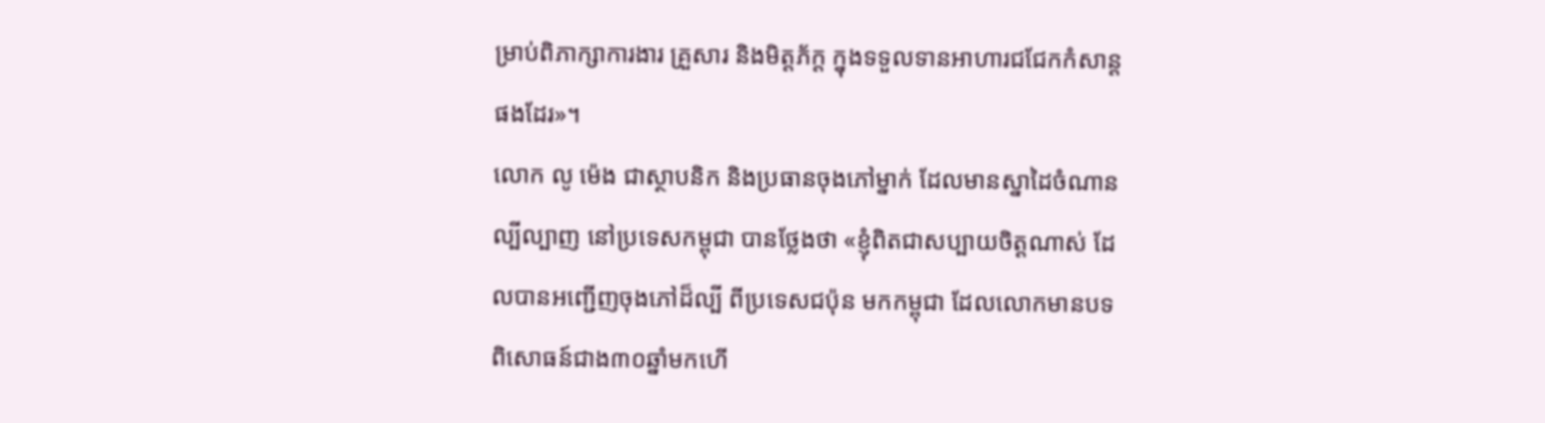ម្រាប់ពិភាក្សាការងារ គ្រួសារ និងមិត្ដភ័ក្ដ ក្នុងទទួលទានអាហារជជែកកំសាន្ដផងដែរ»។
លោក លូ ម៉េង ជាស្ថាបនិក និងប្រធានចុងភៅម្នាក់ ដែលមានស្នាដៃចំណានល្បីល្បាញ នៅប្រទេសកម្ពុជា បានថ្លែងថា «ខ្ញុំពិតជាសប្បាយចិត្ដណាស់ ដែលបានអញ្ជើញចុងភៅដ៏ល្បី ពីប្រទេសជប៉ុន មកកម្ពុជា ដែលលោកមានបទពិសោធន៍ជាង៣០ឆ្នាំមកហើ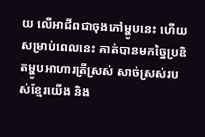យ លើអាជីពជាចុងភៅម្ហូបនេះ ហើយសម្រាប់ពេលនេះ គាត់បានមកច្នៃប្រឌិតម្ហូបអាហារត្រីស្រស់ សាច់ស្រស់របស់ខ្មែរយើង និង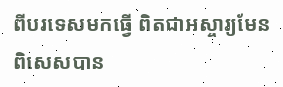ពីបរទេសមកធ្វើ ពិតជាអស្ចារ្យមែន ពិសេសបាន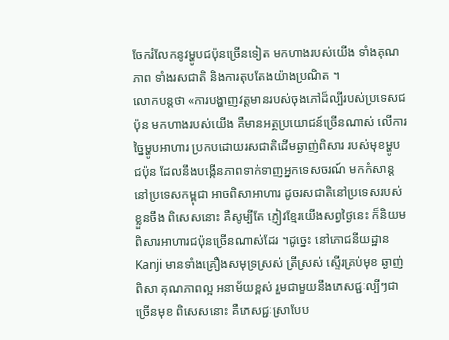ចែករំលែកនូវម្ហូបជប៉ុនច្រើនទៀត មកហាងរបស់យើង ទាំងគុណភាព ទាំងរសជាតិ និងការតុបតែងយ៉ាងប្រណិត ។
លោកបន្ដថា «ការបង្ហាញវត្ដមានរបស់ចុងភៅដ៏ល្បីរបស់ប្រទេសជប៉ុន មកហាងរបស់យើង គឺមានអត្ថប្រយោជន៍ច្រើនណាស់ លើការច្នៃម្ហូបអាហារ ប្រកបដោយរសជាតិដើមឆ្ងាញ់ពិសារ របស់មុខម្ហូបជប៉ុន ដែលនឹងបង្កើនភាពទាក់ទាញអ្នកទេសចរណ៍ មកកំសាន្ដនៅប្រទេសកម្ពុជា អាចពិសាអាហារ ដូចរសជាតិនៅប្រទេសរបស់ខ្លួនចឹង ពិសេសនោះ គឺសូម្បីតែ ភ្ញៀវខ្មែរយើងសព្វថ្ងៃនេះ ក៏និយមពិសារអាហារជប៉ុនច្រើនណាស់ដែរ ។ដូច្នេះ នៅភោជនីយដ្ឋាន Kanji មានទាំងគ្រឿងសមុទ្រស្រស់ ត្រីស្រស់ ស្ទើរគ្រប់មុខ ឆ្ងាញ់ពិសា គុណភាពល្អ អនាម័យខ្ពស់ រួមជាមួយនឹងភេសជ្ជៈល្បីៗជាច្រើនមុខ ពិសេសនោះ គឺភេសជ្ជៈស្រាបែប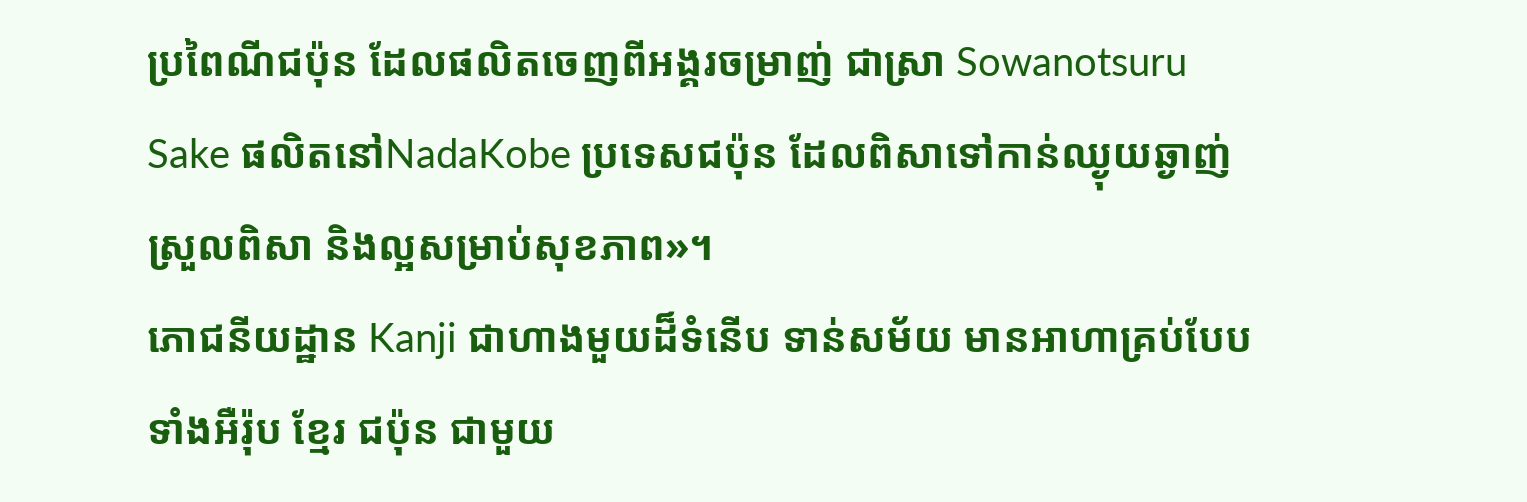ប្រពៃណីជប៉ុន ដែលផលិតចេញពីអង្គរចម្រាញ់ ជាស្រា Sowanotsuru Sake ផលិតនៅNadaKobe ប្រទេសជប៉ុន ដែលពិសាទៅកាន់ឈ្ងុយឆ្ងាញ់ ស្រួលពិសា និងល្អសម្រាប់សុខភាព»។
ភោជនីយដ្ឋាន Kanji ជាហាងមួយដ៏ទំនើប ទាន់សម័យ មានអាហាគ្រប់បែប ទាំងអឺរ៉ុប ខ្មែរ ជប៉ុន ជាមួយ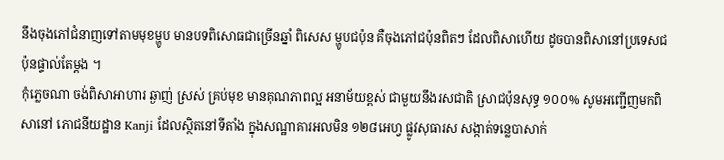នឹងចុងភៅជំនាញទៅតាមមុខម្ហូប មានបទពិសោធជាច្រើនឆ្នាំ ពិសេស ម្ហូបជប៉ុន គឺចុងភៅជប៉ុនពិតៗ ដែលពិសាហើយ ដូចបានពិសានៅប្រទេសជប៉ុនផ្ទាល់តែម្ដង ។
កុំភ្លេចណា ចង់ពិសាអាហារ ឆ្ងាញ់ ស្រស់ គ្រប់មុខ មានគុណភាពល្អ អនាម័យខ្ពស់ ជាមួយនឹងរសជាតិ ស្រាជប៉ុនសុទ្ធ ១០០% សូមអញ្ជើញមកពិសានៅ ភោជនីយដ្ឋាន Kanji ដែលស្ថិតនៅទីតាំង ក្នុងសណ្ឋាគារអលមិន ១២៨អេហ្វ ផ្លូវសុធារស សង្កាត់ទន្លេបាសាក់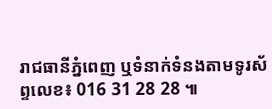រាជធានីភ្នំពេញ ឬទំនាក់ទំនងតាមទូរស័ព្ទលេខ៖ 016 31 28 28 ៕